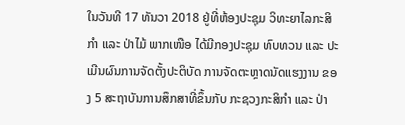ໃນວັນທີ 17 ທັນວາ 2018 ຢູ່ທີ່ຫ້ອງປະຊຸມ ວິທະຍາໄລກະສິກຳ ແລະ ປ່າໄມ້ ພາກເໜືອ ໄດ້ມີກອງປະຊຸມ ທົບທວນ ແລະ ປະເມີນຜົນການຈັດຕັ້ງປະຕິບັດ ການຈັດຕະຫຼາດນັດແຮງງານ ຂອງ 5 ສະຖາບັນການສຶກສາທີ່ຂຶ້ນກັບ ກະຊວງກະສິກຳ ແລະ ປ່າ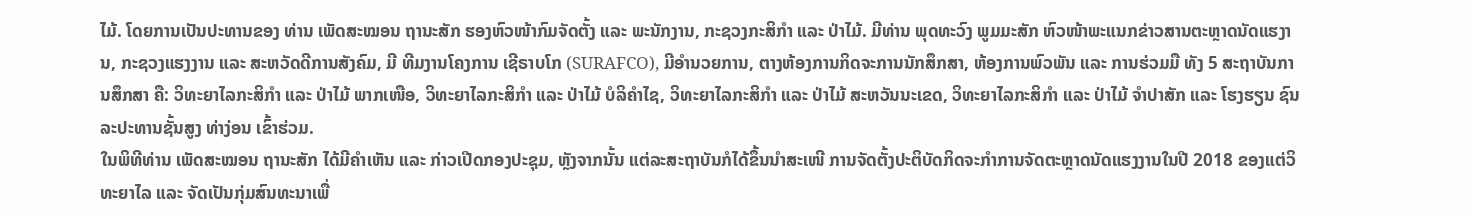ໄມ້. ໂດຍການເປັນປະທານຂອງ ທ່ານ ເພັດສະໝອນ ຖານະສັກ ຮອງຫົວໜ້າກົມຈັດຕັ້ງ ແລະ ພະນັກງານ, ກະຊວງກະສິກຳ ແລະ ປ່າໄມ້. ມີທ່ານ ພຸດທະວົງ ພູມມະສັກ ຫົວໜ້າພະແນກຂ່າວສານຕະຫຼາດນັດແຮງານ, ກະຊວງແຮງງານ ແລະ ສະຫວັດດີການສັງຄົມ, ມີ ທີມງານໂຄງການ ເຊີຣາບໂກ (SURAFCO), ມີອໍານວຍການ, ຕາງຫ້ອງການກິດຈະການນັກສຶກສາ, ຫ້ອງການພົວພັນ ແລະ ການຮ່ວມມື ທັງ 5 ສະຖາບັນການສຶກສາ ຄື: ວິທະຍາໄລກະສິກຳ ແລະ ປ່າໄມ້ ພາກເໜືອ, ວິທະຍາໄລກະສິກຳ ແລະ ປ່າໄມ້ ບໍລິຄໍາໄຊ, ວິທະຍາໄລກະສິກຳ ແລະ ປ່າໄມ້ ສະຫວັນນະເຂດ, ວິທະຍາໄລກະສິກຳ ແລະ ປ່າໄມ້ ຈໍາປາສັກ ແລະ ໂຮງຮຽນ ຊົນລະປະທານຊັ້ນສູງ ທ່າງ່ອນ ເຂົ້າຮ່ວມ.
ໃນພິທີທ່ານ ເພັດສະໝອນ ຖານະສັກ ໄດ້ມີຄຳເຫັນ ແລະ ກ່າວເປີດກອງປະຊຸມ, ຫຼັງຈາກນັ້ນ ແຕ່ລະສະຖາບັນກໍໄດ້ຂຶ້ນນໍາສະເໜີ ການຈັດຕັ້ງປະຕິບັດກິດຈະກຳການຈັດຕະຫຼາດນັດແຮງງານໃນປີ 2018 ຂອງແຕ່ວິທະຍາໄລ ແລະ ຈັດເປັນກຸ່ມສົນທະນາເພື່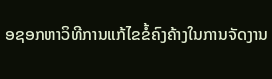ອຊອກຫາວິທີການແກ້ໄຂຂໍ້ຄົງຄ້າງໃນການຈັດງານ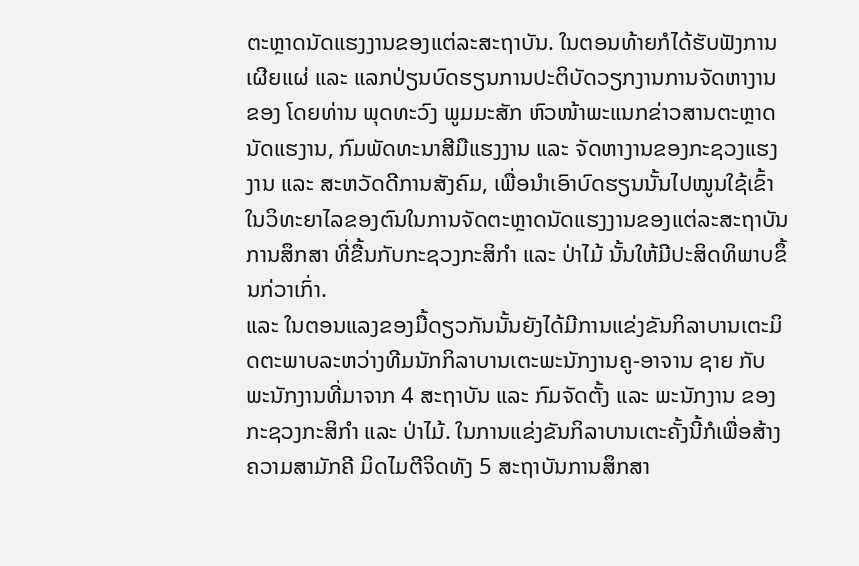ຕະຫຼາດນັດແຮງງານຂອງແຕ່ລະສະຖາບັນ. ໃນຕອນທ້າຍກໍໄດ້ຮັບຟັງການເຜີຍແຜ່ ແລະ ແລກປ່ຽນບົດຮຽນການປະຕິບັດວຽກງານການຈັດຫາງານຂອງ ໂດຍທ່ານ ພຸດທະວົງ ພູມມະສັກ ຫົວໜ້າພະແນກຂ່າວສານຕະຫຼາດນັດແຮງານ, ກົມພັດທະນາສີມືແຮງງານ ແລະ ຈັດຫາງານຂອງກະຊວງແຮງງານ ແລະ ສະຫວັດດີການສັງຄົມ, ເພື່ອນຳເອົາບົດຮຽນນັ້ນໄປໝູນໃຊ້ເຂົ້າໃນວິທະຍາໄລຂອງຕົນໃນການຈັດຕະຫຼາດນັດແຮງງານຂອງແຕ່ລະສະຖາບັນການສຶກສາ ທີ່ຂື້ນກັບກະຊວງກະສິກຳ ແລະ ປ່າໄມ້ ນັ້ນໃຫ້ມີປະສິດທິພາບຂຶ້ນກ່ວາເກົ່າ.
ແລະ ໃນຕອນແລງຂອງມື້ດຽວກັນນັ້ນຍັງໄດ້ມີການແຂ່ງຂັນກິລາບານເຕະມິດຕະພາບລະຫວ່າງທີມນັກກິລາບານເຕະພະນັກງານຄູ-ອາຈານ ຊາຍ ກັບ ພະນັກງານທີ່ມາຈາກ 4 ສະຖາບັນ ແລະ ກົມຈັດຕັ້ງ ແລະ ພະນັກງານ ຂອງກະຊວງກະສິກຳ ແລະ ປ່າໄມ້. ໃນການແຂ່ງຂັນກິລາບານເຕະຄັ້ງນີ້ກໍເພື່ອສ້າງຄວາມສາມັກຄີ ມິດໄມຕີຈິດທັງ 5 ສະຖາບັນການສຶກສາ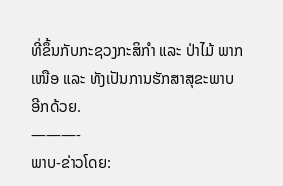ທີ່ຂຶ້ນກັບກະຊວງກະສິກຳ ແລະ ປ່າໄມ້ ພາກເໜືອ ແລະ ທັງເປັນການຮັກສາສຸຂະພາບອີກດ້ວຍ.
———-
ພາບ-ຂ່າວໂດຍ: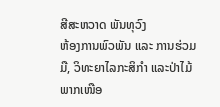ສີສະຫວາດ ພັນທຸວົງ
ຫ້ອງການພົວພັນ ແລະ ການຮ່ວມມື, ວິທະຍາໄລກະສິກຳ ແລະປ່າໄມ້ພາກເໜືອ